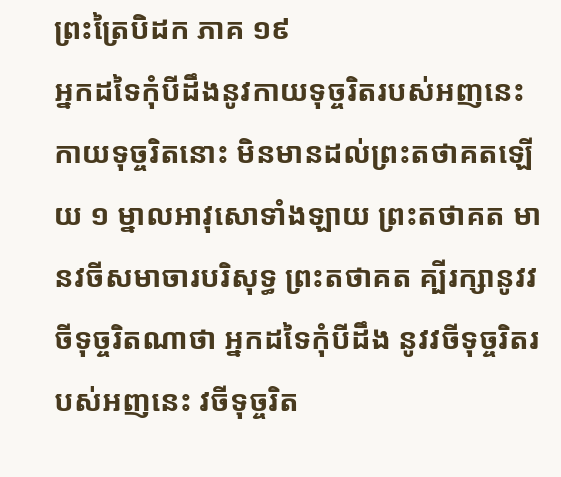ព្រះត្រៃបិដក ភាគ ១៩
អ្នកដទៃកុំបីដឹងនូវកាយទុច្ចរិតរបស់អញនេះ កាយទុច្ចរិតនោះ មិនមានដល់ព្រះតថាគតឡើយ ១ ម្នាលអាវុសោទាំងឡាយ ព្រះតថាគត មានវចីសមាចារបរិសុទ្ធ ព្រះតថាគត គ្បីរក្សានូវវចីទុច្ចរិតណាថា អ្នកដទៃកុំបីដឹង នូវវចីទុច្ចរិតរបស់អញនេះ វចីទុច្ចរិត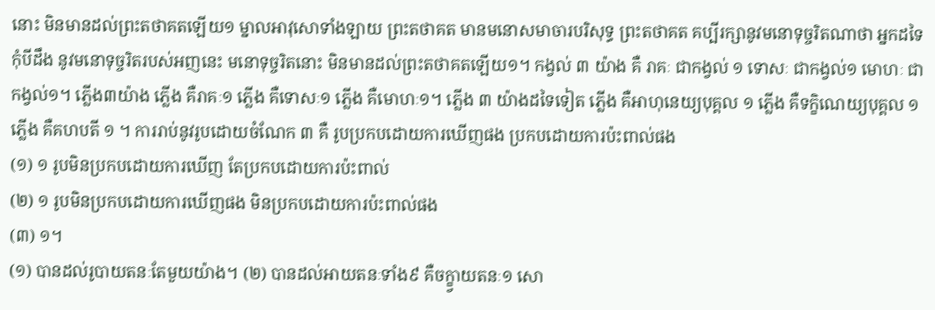នោះ មិនមានដល់ព្រះតថាគតឡើយ១ ម្នាលអាវុសោទាំងឡាយ ព្រះតថាគត មានមនោសមាចារបរិសុទ្ធ ព្រះតថាគត គប្បីរក្សានូវមនោទុច្ចរិតណាថា អ្នកដទៃកុំបីដឹង នូវមនោទុច្ចរិតរបស់អញនេះ មនោទុច្ចរិតនោះ មិនមានដល់ព្រះតថាគតឡើយ១។ កង្វល់ ៣ យ៉ាង គឺ រាគៈ ជាកង្វល់ ១ ទោសៈ ជាកង្វល់១ មោហៈ ជាកង្វល់១។ ភ្លើង៣យ៉ាង ភ្លើង គឺរាគៈ១ ភ្លើង គឺទោសៈ១ ភ្លើង គឺមោហៈ១។ ភ្លើង ៣ យ៉ាងដទៃទៀត ភ្លើង គឺអាហុនេយ្យបុគ្គល ១ ភ្លើង គឺទក្ខិណេយ្យបុគ្គល ១ ភ្លើង គឺគហបតី ១ ។ ការរាប់នូវរូបដោយចំណែក ៣ គឺ រូបប្រកបដោយការឃើញផង ប្រកបដោយការប៉ះពាល់ផង
(១) ១ រូបមិនប្រកបដោយការឃើញ តែប្រកបដោយការប៉ះពាល់
(២) ១ រូបមិនប្រកបដោយការឃើញផង មិនប្រកបដោយការប៉ះពាល់ផង
(៣) ១។
(១) បានដល់រូបាយតនៈតែមួយយ៉ាង។ (២) បានដល់អាយតនៈទាំង៩ គឺចក្ខ្វាយតនៈ១ សោ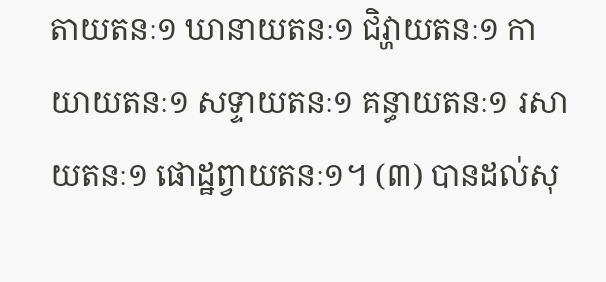តាយតនៈ១ ឃានាយតនៈ១ ជិវ្ហាយតនៈ១ កាយាយតនៈ១ សទ្ទាយតនៈ១ គន្ធាយតនៈ១ រសាយតនៈ១ ផោដ្ឋព្វាយតនៈ១។ (៣) បានដល់សុ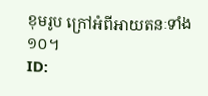ខុមរូប ក្រៅអំពីអាយតនៈទាំង១០។
ID: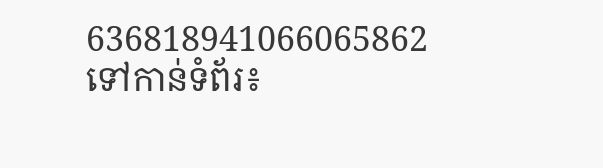636818941066065862
ទៅកាន់ទំព័រ៖